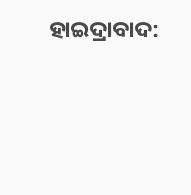ହାଇଦ୍ରାବାଦ: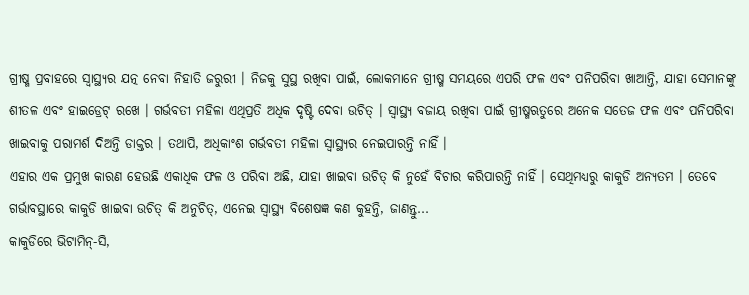ଗ୍ରୀଷ୍ମ ପ୍ରବାହରେ ସ୍ୱାସ୍ଥ୍ୟର ଯତ୍ନ ନେବା ନିହାତି ଜରୁରୀ । ନିଜକୁ ସୁସ୍ଥ ରଖିବା ପାଇଁ, ଲୋକମାନେ ଗ୍ରୀଷ୍ମ ସମୟରେ ଏପରି ଫଳ ଏବଂ ପନିପରିବା ଖାଆନ୍ତି, ଯାହା ସେମାନଙ୍କୁ ଶୀତଳ ଏବଂ ହାଇଡ୍ରେଟ୍ ରଖେ । ଗର୍ଭବତୀ ମହିଳା ଏଥିପ୍ରତି ଅଧିକ ଦୃଷ୍ଟି ଦେବା ଉଚିତ୍ । ସ୍ୱାସ୍ଥ୍ୟ ବଜାୟ ରଖିବା ପାଇଁ ଗ୍ରୀଷ୍ମଋତୁରେ ଅନେକ ସତେଜ ଫଳ ଏବଂ ପନିପରିବା ଖାଇବାକୁ ପରାମର୍ଶ ଦିଅନ୍ତି ଡାକ୍ତର । ତଥାପି, ଅଧିକାଂଶ ଗର୍ଭବତୀ ମହିଳା ସ୍ବାସ୍ଥ୍ୟର ନେଇପାରନ୍ତି ନାହିଁ ।
ଏହାର ଏକ ପ୍ରମୁଖ କାରଣ ହେଉଛି ଏକାଧିକ ଫଳ ଓ ପରିବା ଅଛି, ଯାହା ଖାଇବା ଉଚିତ୍ କି ନୁହେଁ ବିଚାର କରିପାରନ୍ତି ନାହିଁ । ସେଥିମଧ୍ୟରୁ କାକୁଡି ଅନ୍ୟତମ । ତେବେ ଗର୍ଭାବସ୍ଥାରେ କାକୁଡି ଖାଇବା ଉଚିତ୍ କି ଅନୁଚିତ୍, ଏନେଇ ସ୍ବାସ୍ଥ୍ୟ ବିଶେଷଜ୍ଞ କଣ କୁହନ୍ତି, ଜାଣନ୍ତୁ...
କାକୁଡିରେ ଭିଟାମିନ୍-ସି,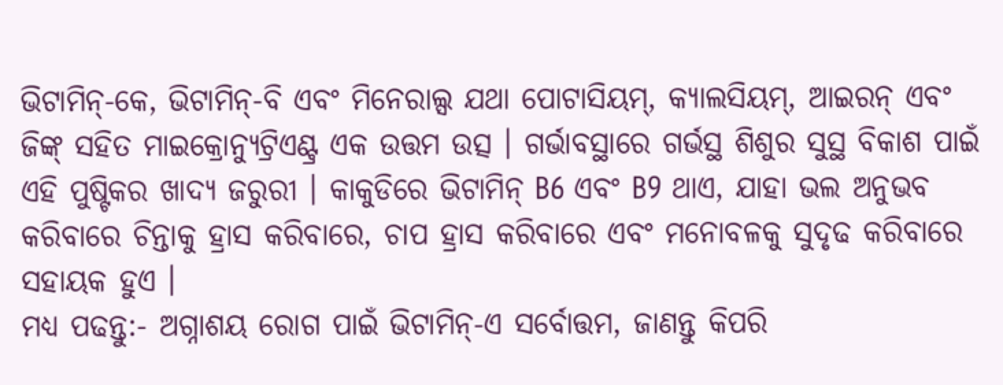ଭିଟାମିନ୍-କେ, ଭିଟାମିନ୍-ବି ଏବଂ ମିନେରାଲ୍ସ ଯଥା ପୋଟାସିୟମ୍, କ୍ୟାଲସିୟମ୍, ଆଇରନ୍ ଏବଂ ଜିଙ୍କ୍ ସହିତ ମାଇକ୍ରୋନ୍ୟୁଟ୍ରିଏଣ୍ଟ୍ର ଏକ ଉତ୍ତମ ଉତ୍ସ । ଗର୍ଭାବସ୍ଥାରେ ଗର୍ଭସ୍ଥ ଶିଶୁର ସୁସ୍ଥ ବିକାଶ ପାଇଁ ଏହି ପୁଷ୍ଟିକର ଖାଦ୍ୟ ଜରୁରୀ । କାକୁଡିରେ ଭିଟାମିନ୍ B6 ଏବଂ B9 ଥାଏ, ଯାହା ଭଲ ଅନୁଭବ କରିବାରେ ଚିନ୍ତାକୁ ହ୍ରାସ କରିବାରେ, ଚାପ ହ୍ରାସ କରିବାରେ ଏବଂ ମନୋବଳକୁ ସୁଦୃଢ କରିବାରେ ସହାୟକ ହୁଏ ।
ମଧ୍ୟ ପଢନ୍ତୁ:- ଅଗ୍ନାଶୟ ରୋଗ ପାଇଁ ଭିଟାମିନ୍-ଏ ସର୍ବୋତ୍ତମ, ଜାଣନ୍ତୁ କିପରି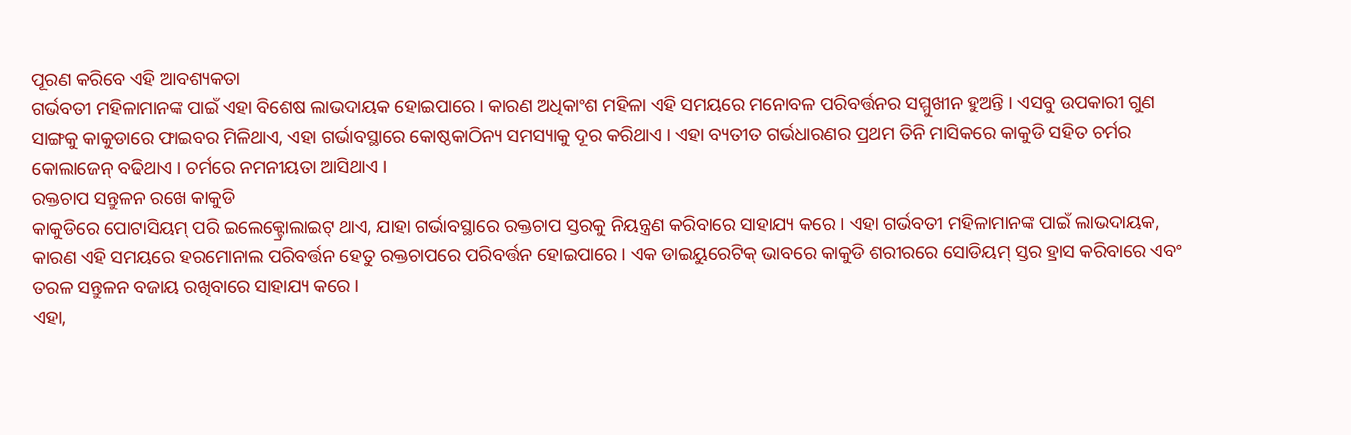ପୂରଣ କରିବେ ଏହି ଆବଶ୍ୟକତା
ଗର୍ଭବତୀ ମହିଳାମାନଙ୍କ ପାଇଁ ଏହା ବିଶେଷ ଲାଭଦାୟକ ହୋଇପାରେ । କାରଣ ଅଧିକାଂଶ ମହିଳା ଏହି ସମୟରେ ମନୋବଳ ପରିବର୍ତ୍ତନର ସମ୍ମୁଖୀନ ହୁଅନ୍ତି । ଏସବୁ ଉପକାରୀ ଗୁଣ ସାଙ୍ଗକୁ କାକୁଡାରେ ଫାଇବର ମିଳିଥାଏ, ଏହା ଗର୍ଭାବସ୍ଥାରେ କୋଷ୍ଠକାଠିନ୍ୟ ସମସ୍ୟାକୁ ଦୂର କରିଥାଏ । ଏହା ବ୍ୟତୀତ ଗର୍ଭଧାରଣର ପ୍ରଥମ ତିନି ମାସିକରେ କାକୁଡି ସହିତ ଚର୍ମର କୋଲାଜେନ୍ ବଢିଥାଏ । ଚର୍ମରେ ନମନୀୟତା ଆସିଥାଏ ।
ରକ୍ତଚାପ ସନ୍ତୁଳନ ରଖେ କାକୁଡି
କାକୁଡିରେ ପୋଟାସିୟମ୍ ପରି ଇଲେକ୍ଟ୍ରୋଲାଇଟ୍ ଥାଏ, ଯାହା ଗର୍ଭାବସ୍ଥାରେ ରକ୍ତଚାପ ସ୍ତରକୁ ନିୟନ୍ତ୍ରଣ କରିବାରେ ସାହାଯ୍ୟ କରେ । ଏହା ଗର୍ଭବତୀ ମହିଳାମାନଙ୍କ ପାଇଁ ଲାଭଦାୟକ, କାରଣ ଏହି ସମୟରେ ହରମୋନାଲ ପରିବର୍ତ୍ତନ ହେତୁ ରକ୍ତଚାପରେ ପରିବର୍ତ୍ତନ ହୋଇପାରେ । ଏକ ଡାଇୟୁରେଟିକ୍ ଭାବରେ କାକୁଡି ଶରୀରରେ ସୋଡିୟମ୍ ସ୍ତର ହ୍ରାସ କରିବାରେ ଏବଂ ତରଳ ସନ୍ତୁଳନ ବଜାୟ ରଖିବାରେ ସାହାଯ୍ୟ କରେ ।
ଏହା,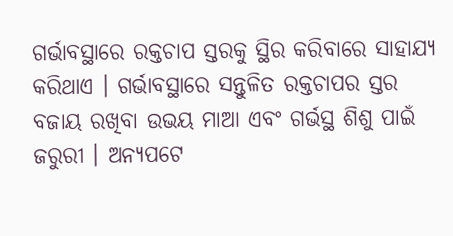ଗର୍ଭାବସ୍ଥାରେ ରକ୍ତଚାପ ସ୍ତରକୁ ସ୍ଥିର କରିବାରେ ସାହାଯ୍ୟ କରିଥାଏ । ଗର୍ଭାବସ୍ଥାରେ ସନ୍ତୁଳିତ ରକ୍ତଚାପର ସ୍ତର ବଜାୟ ରଖିବା ଉଭୟ ମାଆ ଏବଂ ଗର୍ଭସ୍ଥ ଶିଶୁ ପାଇଁ ଜରୁରୀ । ଅନ୍ୟପଟେ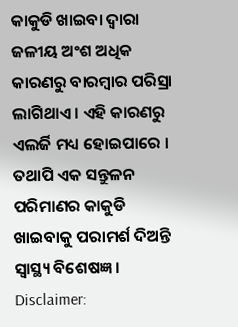କାକୁଡି ଖାଇବା ଦ୍ବାରା ଜଳୀୟ ଅଂଶ ଅଧିକ କାରଣରୁ ବାରମ୍ବାର ପରିସ୍ରା ଲାଗିଥାଏ । ଏହି କାରଣରୁ ଏଲର୍ଜି ମଧ୍ୟ ହୋଇପାରେ । ତଥାପି ଏକ ସନ୍ତୁଳନ ପରିମାଣର କାକୁଡି ଖାଇବାକୁ ପରାମର୍ଶ ଦିଅନ୍ତି ସ୍ବାସ୍ଥ୍ୟ ବିଶେଷଜ୍ଞ ।
Disclaimer: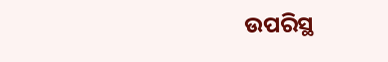ଉପରିସ୍ଥ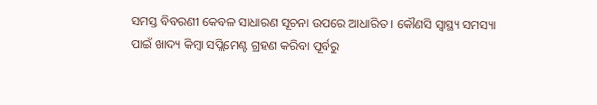ସମସ୍ତ ବିବରଣୀ କେବଳ ସାଧାରଣ ସୂଚନା ଉପରେ ଆଧାରିତ । କୌଣସି ସ୍ବାସ୍ଥ୍ୟ ସମସ୍ୟା ପାଇଁ ଖାଦ୍ୟ କିମ୍ବା ସପ୍ଲିମେଣ୍ଟ ଗ୍ରହଣ କରିବା ପୂର୍ବରୁ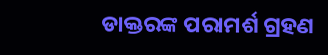ଡାକ୍ତରଙ୍କ ପରାମର୍ଶ ଗ୍ରହଣ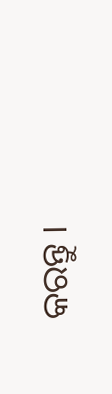କରନ୍ତୁ ।